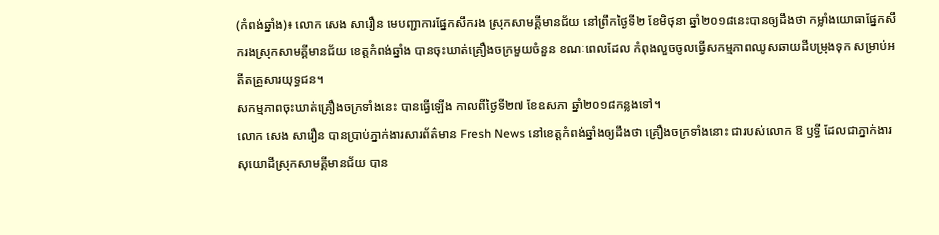(កំពង់ឆ្នាំង)៖ លោក សេង សារឿន មេបញ្ជាការផ្នែកសឹករង ស្រុកសាមគ្គីមានជ័យ នៅព្រឹកថ្ងៃទី២ ខែមិថុនា ឆ្នាំ២០១៨នេះបានឲ្យដឹងថា កម្លាំងយោធាផ្នែកសឹករងស្រុកសាមគ្គីមានជ័យ ខេត្តកំពង់ឆ្នាំង បានចុះឃាត់គ្រឿងចក្រមួយចំនួន ខណៈពេលដែល កំពុងលួចចូលធ្វើសកម្មភាពឈូសឆាយដីបម្រុងទុក សម្រាប់អតីតគ្រួសារយុទ្ធជន។
សកម្មភាពចុះឃាត់គ្រឿងចក្រទាំងនេះ បានធ្វើឡើង កាលពីថ្ងៃទី២៧ ខែឧសភា ឆ្នាំ២០១៨កន្លងទៅ។
លោក សេង សារឿន បានប្រាប់ភ្នាក់ងារសារព័ត៌មាន Fresh News នៅខេត្តកំពង់ឆ្នាំងឲ្យដឹងថា គ្រឿងចក្រទាំងនោះ ជារបស់លោក ឱ ឫទ្ធី ដែលជាភ្នាក់ងារសុយោដីស្រុកសាមគ្គីមានជ័យ បាន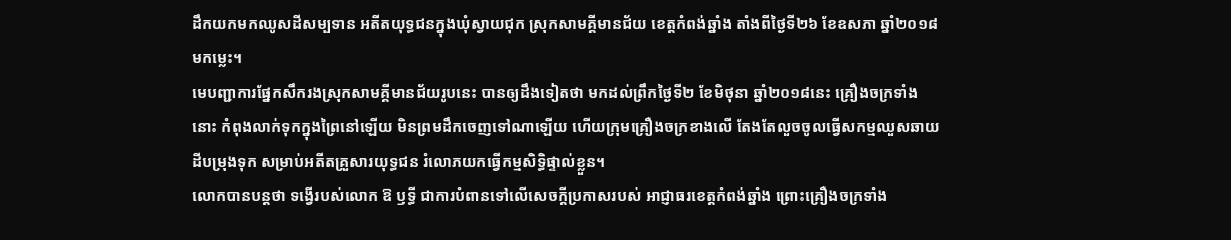ដឹកយកមកឈូសដីសម្បទាន អតីតយុទ្ធជនក្នុងឃុំស្វាយជុក ស្រុកសាមគ្គីមានជ័យ ខេត្តកំពង់ឆ្នាំង តាំងពីថ្ងៃទី២៦ ខែឧសភា ឆ្នាំ២០១៨ មកម្លេះ។
មេបញ្ជាការផ្នែកសឹករងស្រុកសាមគ្គីមានជ័យរូបនេះ បានឲ្យដឹងទៀតថា មកដល់ព្រឹកថ្ងៃទី២ ខែមិថុនា ឆ្នាំ២០១៨នេះ គ្រឿងចក្រទាំងនោះ កំពុងលាក់ទុកក្នុងព្រៃនៅឡើយ មិនព្រមដឹកចេញទៅណាឡើយ ហើយក្រុមគ្រឿងចក្រខាងលើ តែងតែលួចចូលធ្វើសកម្មឈួសឆាយដីបម្រុងទុក សម្រាប់អតីតគ្រួសារយុទ្ធជន រំលោភយកធ្វើកម្មសិទ្ធិផ្ទាល់ខ្លួន។
លោកបានបន្តថា ទង្វើរបស់លោក ឱ ឫទ្ធី ជាការបំពានទៅលើសេចក្ដីប្រកាសរបស់ អាជ្ញាធរខេត្តកំពង់ឆ្នាំង ព្រោះគ្រឿងចក្រទាំង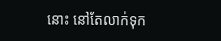នោះ នៅតែលាក់ទុក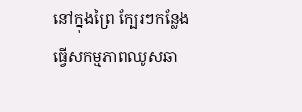នៅក្នុងព្រៃ ក្បែរៗកន្លែងធ្វើសកម្មភាពឈូសឆា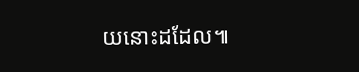យនោះដដែល៕